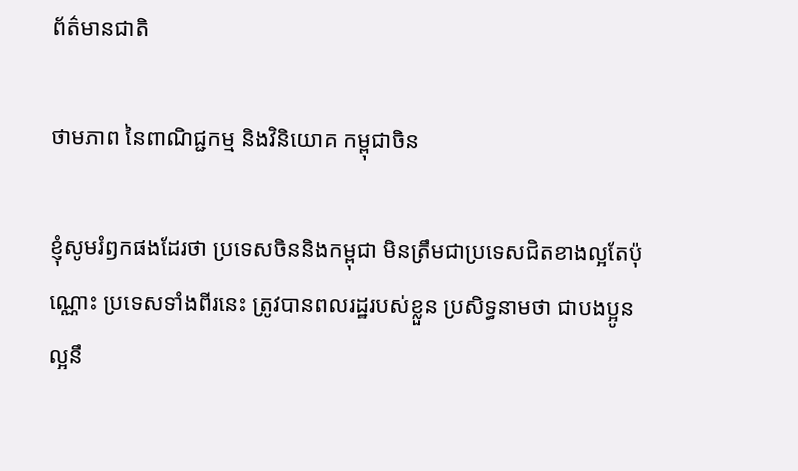ព័ត៌មានជាតិ

ថាមភាព នៃពាណិជ្ជកម្ម និងវិនិយោគ កម្ពុជាចិន

ខ្ញុំសូមរំឭកផងដែរថា ប្រទេសចិននិងកម្ពុជា មិនត្រឹមជាប្រទេសជិតខាងល្អតែប៉ុណ្ណោះ ប្រទេសទាំងពីរនេះ ត្រូវបានពលរដ្ឋរបស់ខ្លួន ប្រសិទ្ធនាមថា ជាបងប្អូនល្អនឹ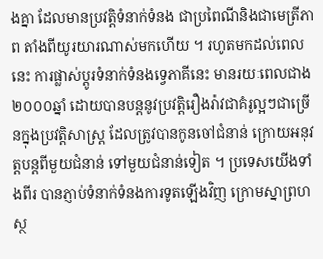ងគ្នា ដែលមានប្រវត្តិទំនាក់ទំនង ជាប្រពៃណីនិងជាមេត្រីភាព តាំងពីយូរយារណាស់មកហើយ ។ រហូតមកដល់ពេលនេះ ការផ្លាស់ប្តូរទំនាក់ទំនងទេ្វភាគីនេះ មានរយៈពេលជាង២០០០ឆ្នាំ ដោយបានបន្តនូវប្រវត្តិរឿងរ៉ាវជាគំរូល្អៗជាច្រើនក្នុងប្រវត្តិសាស្ត្រ ដែលត្រូវបានកូនចៅជំនាន់ ក្រោយអនុវត្តបន្តពីមួយជំនាន់ ទៅមួយជំនាន់ទៀត ។ ប្រទេសយើងទាំងពីរ បានភ្ញាប់ទំនាក់ទំនងការទូតឡើងវិញ ក្រោមស្នាព្រហស្ថ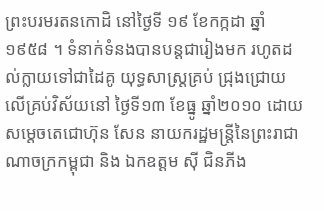ព្រះបរមរតនកោដិ នៅថ្ងៃទី ១៩ ខែកក្កដា ឆ្នាំ១៩៥៨ ។ ទំនាក់ទំនងបានបន្តជារៀងមក រហូតដល់ក្លាយទៅជាដៃគូ យុទ្ធសាស្រ្តគ្រប់ ជ្រុងជ្រោយ លើគ្រប់វិស័យនៅ ថ្ងៃទី១៣ ខែធ្នូ ឆ្នាំ២០១០ ដោយសម្តេចតេជោហ៊ុន សែន នាយករដ្ឋមន្រ្តីនៃព្រះរាជាណាចក្រកម្ពុជា និង ឯកឧត្តម ស៊ី ជិនភីង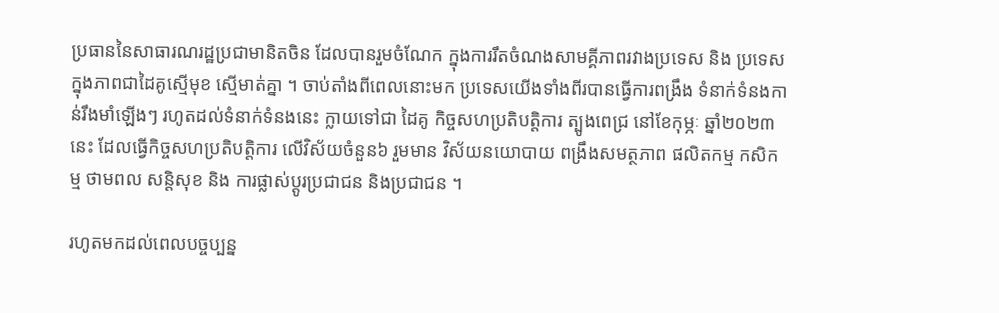ប្រធាននៃសាធារណរដ្ឋប្រជាមានិតចិន ដែលបានរួមចំណែក ក្នុងការរឹតចំណងសាមគ្គីភាពរវាងប្រទេស និង ប្រទេស ក្នុងភាពជាដៃគូស្មើមុខ ស្មើមាត់គ្នា ។ ចាប់តាំងពីពេលនោះមក ប្រទេសយើងទាំងពីរបានធ្វើការពង្រឹង ទំនាក់ទំនងកាន់រឹងមាំឡើងៗ រហូតដល់ទំនាក់ទំនងនេះ ក្លាយទៅជា ដៃគូ កិច្ចសហប្រតិបត្តិការ ត្បូងពេជ្រ នៅខែកុម្ភៈ ឆ្នាំ២០២៣នេះ ដែលធ្វើកិច្ចសហប្រតិបត្តិការ លើវិស័យចំនួន៦ រួមមាន វិស័យនយោបាយ ពង្រឹងសមត្ថភាព ផលិតកម្ម កសិកម្ម ថាមពល សន្តិសុខ និង ការផ្លាស់ប្តូរប្រជាជន និងប្រជាជន ។

រហូតមកដល់ពេលបច្ចប្បន្ន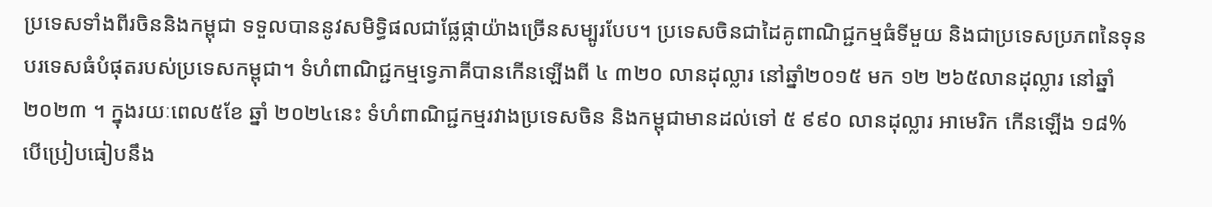ប្រទេសទាំងពីរចិននិងកម្ពុជា ទទួលបាននូវសមិទ្ធិផលជាផ្លែផ្កាយ៉ាងច្រើនសម្បូរបែប។ ប្រទេសចិនជាដៃគូពាណិជ្ជកម្មធំទីមួយ និងជាប្រទេសប្រភពនៃទុនបរទេសធំបំផុតរបស់ប្រទេសកម្ពុជា។ ទំហំពាណិជ្ជកម្មទ្វេភាគីបានកើនឡើងពី ៤ ៣២០ លានដុល្លារ នៅឆ្នាំ២០១៥ មក ១២ ២៦៥លានដុល្លារ នៅឆ្នាំ២០២៣ ។ ក្នុងរយៈពេល៥ខែ ឆ្នាំ ២០២៤នេះ ទំហំពាណិជ្ជកម្មរវាងប្រទេសចិន និងកម្ពុជាមានដល់ទៅ ៥ ៩៩០ លានដុល្លារ អាមេរិក កើនឡើង ១៨% បើប្រៀបធៀបនឹង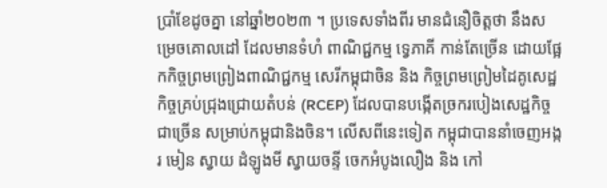ប្រាំខែដូចគ្នា នៅឆ្នាំ២០២៣ ។ ប្រទេសទាំងពីរ មានជំនឿចិត្តថា នឹងសម្រេចគោលដៅ ដែលមានទំហំ ពាណិជ្ជកម្ម ទ្វេភាគី កាន់តែច្រើន ដោយផ្អែកកិច្ចព្រមព្រៀងពាណិជ្ជកម្ម សេរីកម្ពុជាចិន និង កិច្ចព្រមព្រៀមដៃគូសេដ្ឋកិច្ចគ្រប់ជ្រុងជ្រោយតំបន់ (RCEP) ដែលបានបង្កើតច្រករបៀងសេដ្ឋកិច្ចជាច្រើន សម្រាប់កម្ពុជានិងចិន។ លើសពីនេះទៀត កម្ពុជាបាននាំចេញអង្ករ មៀន ស្វាយ ដំឡូងមី ស្វាយចន្ទី ចេកអំបូងលឿង និង កៅ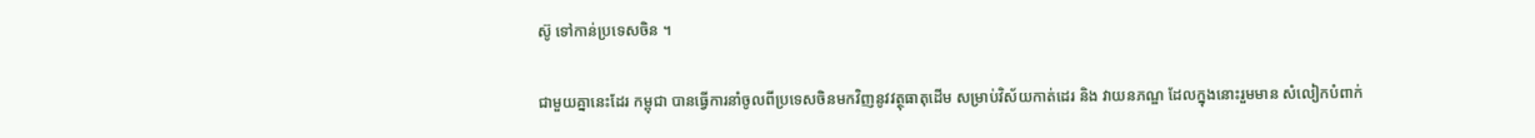ស៊ូ ទៅកាន់ប្រទេសចិន ។

ជាមួយគ្នានេះដែរ កម្ពុជា បានធ្វើការនាំចូលពីប្រទេសចិនមកវិញនូវវត្ថុធាតុដើម សម្រាប់វិស័យកាត់ដេរ និង វាយនភណ្ឌ ដែលក្នុងនោះរួមមាន សំលៀកបំពាក់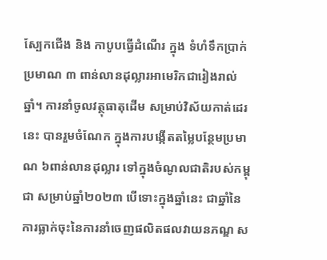ស្បែកជើង និង កាបូបធ្វើដំណើរ ក្នុង ទំហំទឹកប្រាក់ប្រមាណ ៣ ពាន់លានដុល្លារអាមេរិកជារៀងរាល់ឆ្នាំ។ ការនាំចូលវត្ថុធាតុដើម សម្រាប់វិស័យកាត់ដេរនេះ បានរួមចំណែក ក្នុងការបង្កើតតម្លៃបន្ថែមប្រមាណ ៦ពាន់លានដុល្លារ ទៅក្នុងចំណូលជាតិរបស់កម្ពុជា សម្រាប់ឆ្នាំ២០២៣ បើទោះក្នុងឆ្នាំនេះ ជាឆ្នាំនៃការធ្លាក់ចុះនៃការនាំចេញផលិតផលវាយនភណ្ឌ ស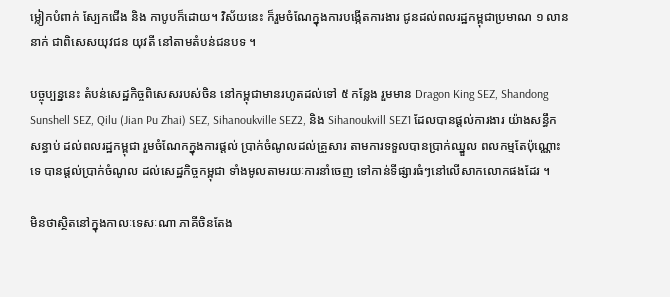ម្លៀកបំពាក់ ស្បែកជើង និង កាបូបក៏ដោយ។ វិស័យនេះ ក៏រួមចំណែក្នុងការបង្កើតការងារ ជូនដល់ពលរដ្ឋកម្ពុជាប្រមាណ ១ លាននាក់ ជាពិសេសយុវជន យុវតី នៅតាមតំបន់ជនបទ ។

បច្ចុប្បន្ននេះ តំបន់សេដ្ឋកិច្ចពិសេសរបស់ចិន នៅកម្ពុជាមានរហូតដល់ទៅ ៥ កន្លែង រួមមាន Dragon King SEZ, Shandong Sunshell SEZ, Qilu (Jian Pu Zhai) SEZ, Sihanoukville SEZ2, និង Sihanoukvill SEZ1 ដែលបានផ្តល់ការងារ យ៉ាងសន្ធឹកសន្ធាប់ ដល់ពលរដ្ឋកម្ពុជា រួមចំណែកក្នុងការផ្តល់ ប្រាក់ចំណូលដល់គ្រួសារ តាមការទទួលបានប្រាក់ឈ្នួល ពលកម្មតែប៉ុណ្ណោះទេ បានផ្តល់ប្រាក់ចំណូល ដល់សេដ្ឋកិច្ចកម្ពុជា ទាំងមូលតាមរយៈការនាំចេញ ទៅកាន់ទីផ្សារធំៗនៅលើសាកលោកផងដែរ ។

មិនថាស្ថិតនៅក្នុងកាលៈទេសៈណា ភាគីចិនតែង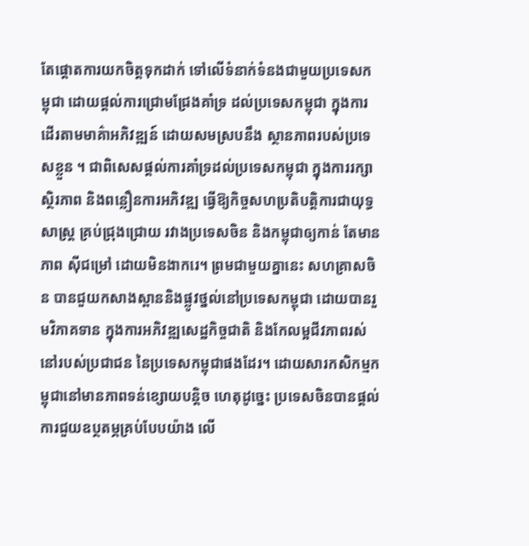តែផ្តោតការយកចិត្តទុកដាក់ ទៅលើទំនាក់ទំនងជាមួយប្រទេសកម្ពុជា ដោយផ្តល់ការជ្រោមជ្រែងគាំទ្រ ដល់ប្រទេសកម្ពុជា ក្នុងការដើរតាមមាគ៌ាអភិវឌ្ឍន៍ ដោយសមស្របនឹង ស្ថានភាពរបស់ប្រទេសខ្លួន ។ ជាពិសេសផ្តល់ការគាំទ្រដល់ប្រទេសកម្ពុជា ក្នុងការរក្សា ស្ថិរភាព និងពន្លឿនការអភិវឌ្ឍ ធ្វើឱ្យកិច្ចសហប្រតិបត្តិការជាយុទ្ធសាស្ត្រ គ្រប់ជ្រុងជ្រោយ រវាងប្រទេសចិន និងកម្ពុជាឲ្យកាន់ តែមានភាព ស៊ីជម្រៅ ដោយមិនងាករេ។ ព្រមជាមួយគ្នានេះ សហគ្រាសចិន បានជួយកសាងស្ពាននិងផ្លូវថ្នល់នៅប្រទេសកម្ពុជា ដោយបានរួមវិភាគទាន ក្នុងការអភិវឌ្ឍសេដ្ឋកិច្ចជាតិ និងកែលម្អជីវភាពរស់នៅរបស់ប្រជាជន នៃប្រទេសកម្ពុជាផងដែរ។ ដោយសារកសិកម្មកម្ពុជានៅមានភាពទន់ខ្សោយបន្តិច ហេតុដូច្នេះ ប្រទេសចិនបានផ្តល់ការជួយឧប្ថតម្ភគ្រប់បែបយ៉ាង លើ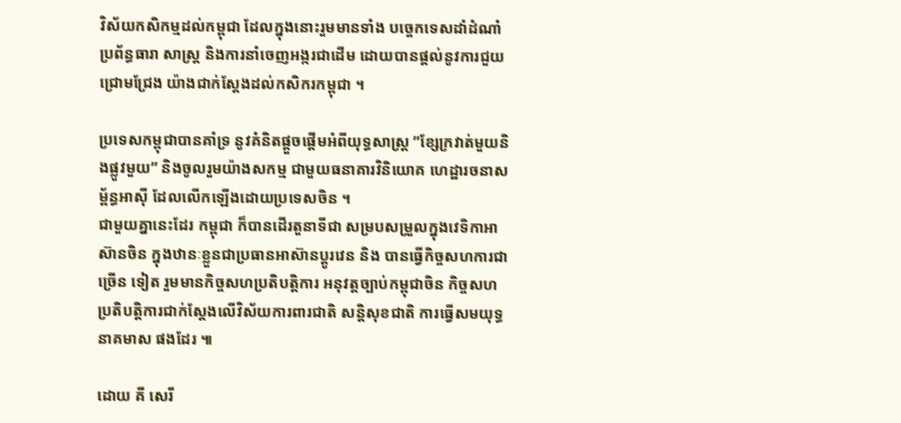វិស័យកសិកម្មដល់កម្ពុជា ដែលក្នុងនោះរួមមានទាំង បច្ចេកទេសដាំដំណាំ ប្រព័ន្ធធារា សាស្ត្រ និងការនាំចេញអង្ករជាដើម ដោយបានផ្តល់នូវការជួយជ្រោមជ្រែង យ៉ាងជាក់ស្តែងដល់កសិករកម្ពុជា ។

ប្រទេសកម្ពុជាបានគាំទ្រ នូវគំនិតផ្តួចផ្តើមអំពីយុទ្ធសាស្ត្រ ”ខ្សែក្រវាត់មួយនិងផ្លូវមួយ” និងចូលរួមយ៉ាងសកម្ម ជាមួយធនាគារវិនិយោគ ហេដ្ឋារចនាសម្ព័ន្ធអាស៊ី ដែលលើកឡើងដោយប្រទេសចិន ។
ជាមួយគ្នានេះដែរ កម្ពុជា ក៏បានដើរតួនាទីជា សម្របសម្រួលក្នុងវេទិកាអាស៊ានចិន ក្នុងឋានៈខ្លួនជាប្រធានអាស៊ានប្តូរវេន និង បានធ្វើកិច្ចសហការជាច្រើន ទៀត រួមមានកិច្ចសហប្រតិបត្តិការ អនុវត្តច្បាប់កម្ពុជាចិន កិច្ចសហប្រតិបត្តិការជាក់ស្តែងលើវិស័យការពារជាតិ សន្តិសុខជាតិ ការធ្វើសមយុទ្ធនាគមាស ផងដែរ ៕

ដោយ គី សេរី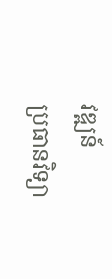វឌ្ឍន៍
ប្រធានវិទ្យា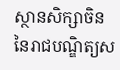ស្ថានសិក្សាចិន នៃរាជបណ្ឌិត្យស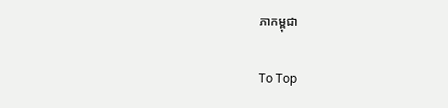ភាកម្ពុជា

To Top